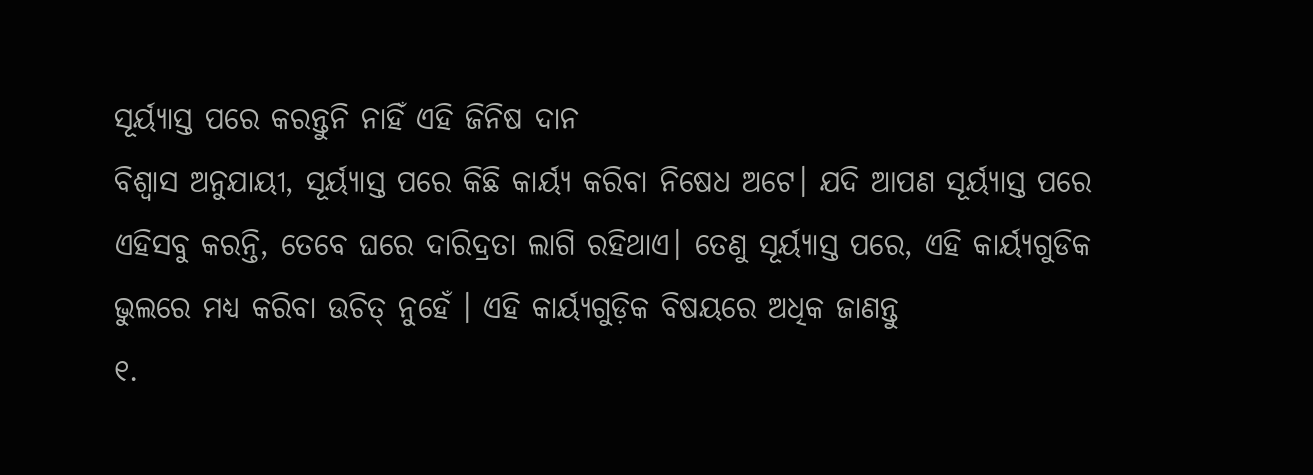ସୂର୍ୟ୍ୟାସ୍ତ ପରେ କରନ୍ତୁନି ନାହିଁ ଏହି ଜିନିଷ ଦାନ
ବିଶ୍ବାସ ଅନୁଯାୟୀ, ସୂର୍ୟ୍ୟାସ୍ତ ପରେ କିଛି କାର୍ୟ୍ୟ କରିବା ନିଷେଧ ଅଟେ। ଯଦି ଆପଣ ସୂର୍ୟ୍ୟାସ୍ତ ପରେ ଏହିସବୁ କରନ୍ତି, ତେବେ ଘରେ ଦାରିଦ୍ରତା ଲାଗି ରହିଥାଏ। ତେଣୁ ସୂର୍ୟ୍ୟାସ୍ତ ପରେ, ଏହି କାର୍ୟ୍ୟଗୁଡିକ ଭୁଲରେ ମଧ୍ୟ କରିବା ଉଚିତ୍ ନୁହେଁ । ଏହି କାର୍ୟ୍ୟଗୁଡ଼ିକ ବିଷୟରେ ଅଧିକ ଜାଣନ୍ତୁ
୧.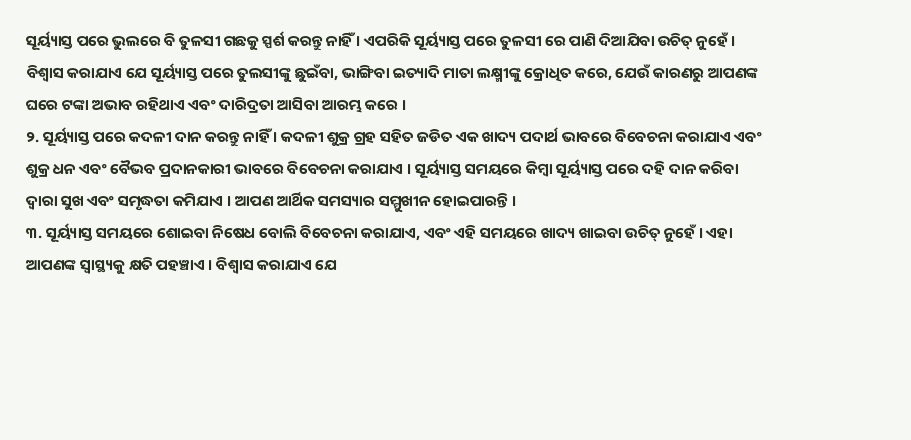ସୂର୍ୟ୍ୟାସ୍ତ ପରେ ଭୁଲରେ ବି ତୁଳସୀ ଗଛକୁ ସ୍ପର୍ଶ କରନ୍ତୁ ନାହିଁ । ଏପରିକି ସୂର୍ୟ୍ୟାସ୍ତ ପରେ ତୁଳସୀ ରେ ପାଣି ଦିଆଯିବା ଉଚିତ୍ ନୁହେଁ । ବିଶ୍ୱାସ କରାଯାଏ ଯେ ସୂର୍ୟ୍ୟାସ୍ତ ପରେ ତୁଲସୀଙ୍କୁ ଛୁଇଁବା, ଭାଙ୍ଗିବା ଇତ୍ୟାଦି ମାତା ଲକ୍ଷ୍ମୀଙ୍କୁ କ୍ରୋଧିତ କରେ, ଯେଉଁ କାରଣରୁ ଆପଣଙ୍କ ଘରେ ଟଙ୍କା ଅଭାବ ରହିଥାଏ ଏବଂ ଦାରିଦ୍ରତା ଆସିବା ଆରମ୍ଭ କରେ ।
୨. ସୂର୍ୟ୍ୟାସ୍ତ ପରେ କଦଳୀ ଦାନ କରନ୍ତୁ ନାହିଁ । କଦଳୀ ଶୁକ୍ର ଗ୍ରହ ସହିତ ଜଡିତ ଏକ ଖାଦ୍ୟ ପଦାର୍ଥ ଭାବରେ ବିବେଚନା କରାଯାଏ ଏବଂ ଶୁକ୍ର ଧନ ଏବଂ ବୈଭବ ପ୍ରଦାନକାରୀ ଭାବରେ ବିବେଚନା କରାଯାଏ । ସୂର୍ୟ୍ୟାସ୍ତ ସମୟରେ କିମ୍ବା ସୂର୍ୟ୍ୟାସ୍ତ ପରେ ଦହି ଦାନ କରିବା ଦ୍ୱାରା ସୁଖ ଏବଂ ସମୃଦ୍ଧତା କମିଯାଏ । ଆପଣ ଆର୍ଥିକ ସମସ୍ୟାର ସମ୍ମୁଖୀନ ହୋଇପାରନ୍ତି ।
୩. ସୂର୍ୟ୍ୟାସ୍ତ ସମୟରେ ଶୋଇବା ନିଷେଧ ବୋଲି ବିବେଚନା କରାଯାଏ, ଏବଂ ଏହି ସମୟରେ ଖାଦ୍ୟ ଖାଇବା ଉଚିତ୍ ନୁହେଁ । ଏହା ଆପଣଙ୍କ ସ୍ୱାସ୍ଥ୍ୟକୁ କ୍ଷତି ପହଞ୍ଚାଏ । ବିଶ୍ୱାସ କରାଯାଏ ଯେ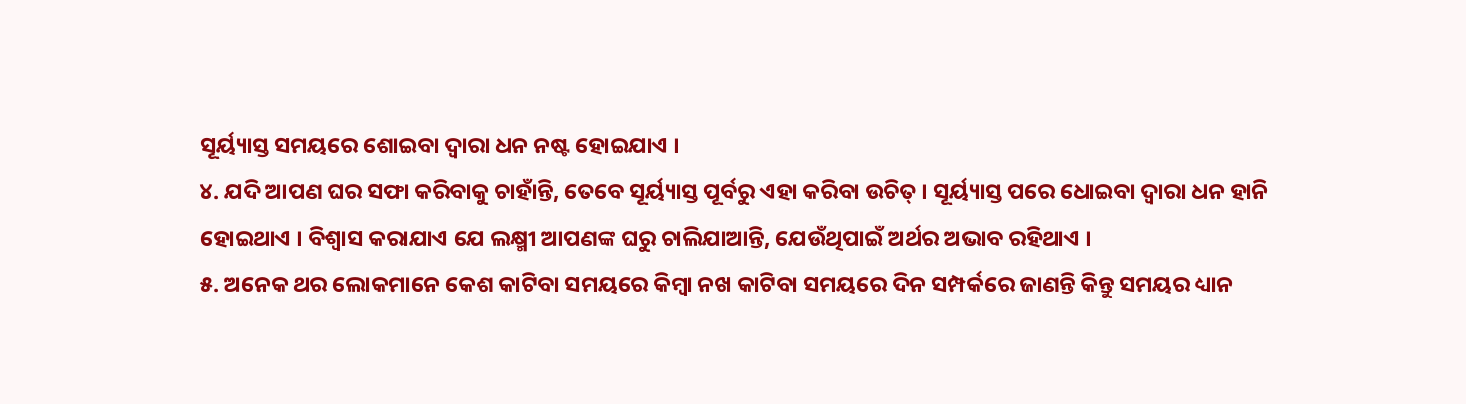ସୂର୍ୟ୍ୟାସ୍ତ ସମୟରେ ଶୋଇବା ଦ୍ୱାରା ଧନ ନଷ୍ଟ ହୋଇଯାଏ ।
୪. ଯଦି ଆପଣ ଘର ସଫା କରିବାକୁ ଚାହାଁନ୍ତି, ତେବେ ସୂର୍ୟ୍ୟାସ୍ତ ପୂର୍ବରୁ ଏହା କରିବା ଉଚିତ୍ । ସୂର୍ୟ୍ୟାସ୍ତ ପରେ ଧୋଇବା ଦ୍ୱାରା ଧନ ହାନି ହୋଇଥାଏ । ବିଶ୍ୱାସ କରାଯାଏ ଯେ ଲକ୍ଷ୍ମୀ ଆପଣଙ୍କ ଘରୁ ଚାଲିଯାଆନ୍ତି, ଯେଉଁଥିପାଇଁ ଅର୍ଥର ଅଭାବ ରହିଥାଏ ।
୫. ଅନେକ ଥର ଲୋକମାନେ କେଶ କାଟିବା ସମୟରେ କିମ୍ବା ନଖ କାଟିବା ସମୟରେ ଦିନ ସମ୍ପର୍କରେ ଜାଣନ୍ତି କିନ୍ତୁ ସମୟର ଧ୍ୟାନ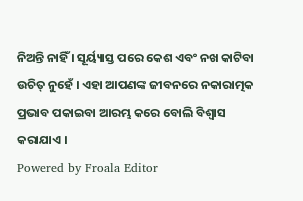ନିଅନ୍ତି ନାହିଁ । ସୂର୍ୟ୍ୟାସ୍ତ ପରେ କେଶ ଏବଂ ନଖ କାଟିବା ଉଚିତ୍ ନୁହେଁ । ଏହା ଆପଣଙ୍କ ଜୀବନରେ ନକାରାତ୍ମକ ପ୍ରଭାବ ପକାଇବା ଆରମ୍ଭ କରେ ବୋଲି ବିଶ୍ୱାସ କରାଯାଏ ।
Powered by Froala Editor